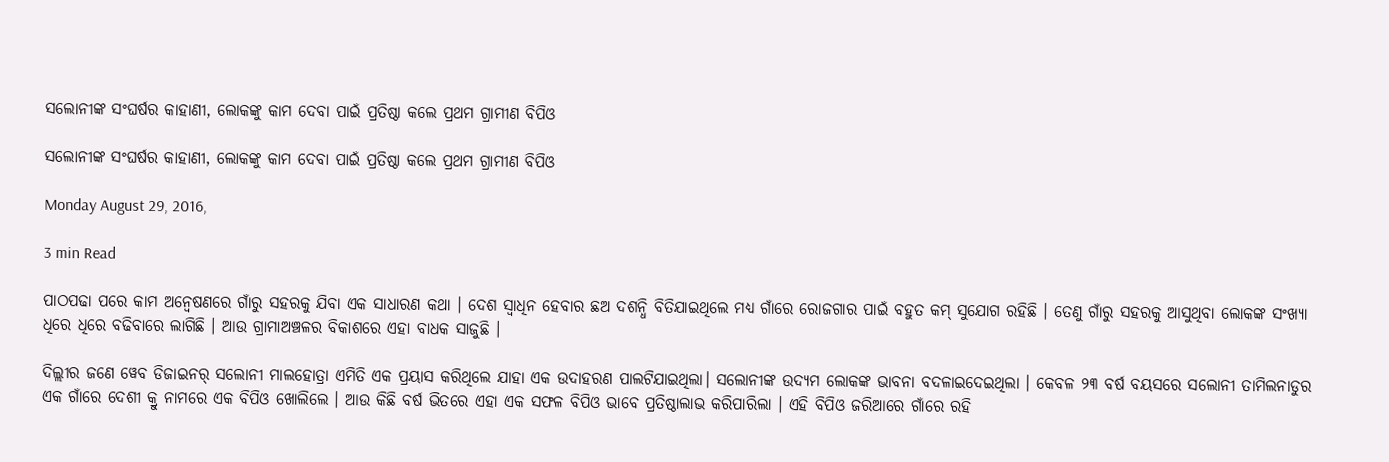ସଲୋନୀଙ୍କ ସଂଘର୍ଷର କାହାଣୀ, ଲୋକଙ୍କୁ କାମ ଦେବା ପାଇଁ ପ୍ରତିଷ୍ଠା କଲେ ପ୍ରଥମ ଗ୍ରାମୀଣ ବିପିଓ

ସଲୋନୀଙ୍କ ସଂଘର୍ଷର କାହାଣୀ, ଲୋକଙ୍କୁ କାମ ଦେବା ପାଇଁ ପ୍ରତିଷ୍ଠା କଲେ ପ୍ରଥମ ଗ୍ରାମୀଣ ବିପିଓ

Monday August 29, 2016,

3 min Read

ପାଠପଢା ପରେ କାମ ଅନ୍ୱେଷଣରେ ଗାଁରୁ ସହରକୁ ଯିବା ଏକ ସାଧାରଣ କଥା । ଦେଶ ସ୍ୱାଧିନ ହେବାର ଛଅ ଦଶନ୍ଧି ବିତିଯାଇଥିଲେ ମଧ୍ୟ ଗାଁରେ ରୋଜଗାର ପାଇଁ ବହୁତ କମ୍ ସୁଯୋଗ ରହିଛି । ତେଣୁ ଗାଁରୁ ସହରକୁ ଆସୁଥିବା ଲୋକଙ୍କ ସଂଖ୍ୟା ଧିରେ ଧିରେ ବଢିବାରେ ଲାଗିଛି । ଆଉ ଗ୍ରାମାଅଞ୍ଚଳର ବିକାଶରେ ଏହା ବାଧକ ସାଜୁଛି ।

ଦିଲ୍ଲୀର ଜଣେ ୱେବ ଡିଜାଇନର୍ ସଲୋନୀ ମାଲହୋତ୍ରା ଏମିତି ଏକ ପ୍ରୟାସ କରିଥିଲେ ଯାହା ଏକ ଉଦାହରଣ ପାଲଟିଯାଇଥିଲା। ସଲୋନୀଙ୍କ ଉଦ୍ୟମ ଲୋକଙ୍କ ଭାବନା ବଦଳାଇଦେଇଥିଲା । କେବଳ ୨୩ ବର୍ଷ ବୟସରେ ସଲୋନୀ ତାମିଲନାଡୁର ଏକ ଗାଁରେ ଦେଶୀ କ୍ରୁ ନାମରେ ଏକ ବିପିଓ ଖୋଲିଲେ । ଆଉ କିଛି ବର୍ଷ ଭିତରେ ଏହା ଏକ ସଫଳ ବିପିଓ ଭାବେ ପ୍ରତିଷ୍ଠାଲାଭ କରିପାରିଲା । ଏହି ବିପିଓ ଜରିଆରେ ଗାଁରେ ରହି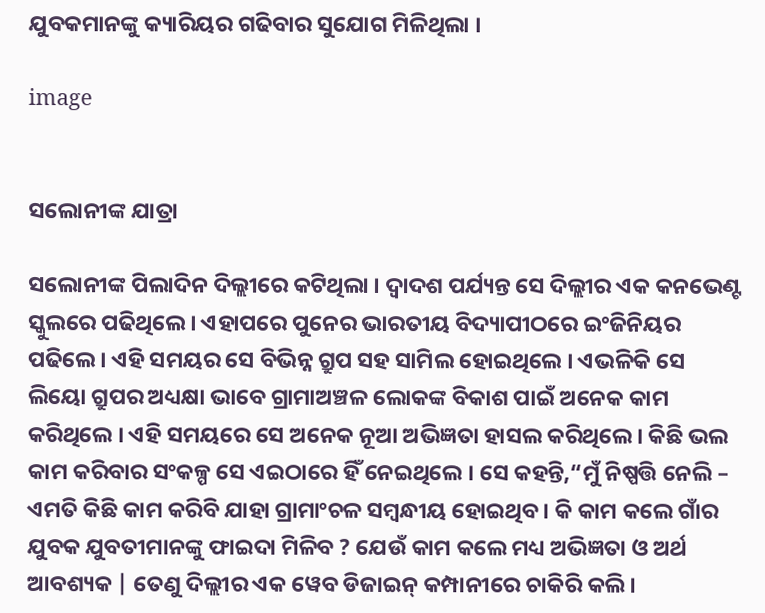ଯୁବକମାନଙ୍କୁ କ୍ୟାରିୟର ଗଢିବାର ସୁଯୋଗ ମିଳିଥିଲା ।

image


ସଲୋନୀଙ୍କ ଯାତ୍ରା

ସଲୋନୀଙ୍କ ପିଲାଦିନ ଦିଲ୍ଲୀରେ କଟିଥିଲା । ଦ୍ୱାଦଶ ପର୍ଯ୍ୟନ୍ତ ସେ ଦିଲ୍ଲୀର ଏକ କନଭେଣ୍ଟ ସ୍କୁଲରେ ପଢିଥିଲେ । ଏହାପରେ ପୁନେର ଭାରତୀୟ ବିଦ୍ୟାପୀଠରେ ଇଂଜିନିୟର ପଢିଲେ । ଏହି ସମୟର ସେ ବିଭିନ୍ନ ଗ୍ରୁପ ସହ ସାମିଲ ହୋଇଥିଲେ । ଏଭଳିକି ସେ ଲିୟୋ ଗ୍ରୁପର ଅଧ୍ୟକ୍ଷା ଭାବେ ଗ୍ରାମାଅଞ୍ଚଳ ଲୋକଙ୍କ ବିକାଶ ପାଇଁ ଅନେକ କାମ କରିଥିଲେ । ଏହି ସମୟରେ ସେ ଅନେକ ନୂଆ ଅଭିଜ୍ଞତା ହାସଲ କରିଥିଲେ । କିଛି ଭଲ କାମ କରିବାର ସଂକଳ୍ପ ସେ ଏଇଠାରେ ହିଁ ନେଇଥିଲେ । ସେ କହନ୍ତି,“ମୁଁ ନିଷ୍ପତ୍ତି ନେଲି – ଏମତି କିଛି କାମ କରିବି ଯାହା ଗ୍ରାମାଂଚଳ ସମ୍ବନ୍ଧୀୟ ହୋଇଥିବ । କି କାମ କଲେ ଗାଁର ଯୁବକ ଯୁବତୀମାନଙ୍କୁ ଫାଇଦା ମିଳିବ ? ଯେଉଁ କାମ କଲେ ମଧ୍ୟ ଅଭିଜ୍ଞତା ଓ ଅର୍ଥ ଆବଶ୍ୟକ | ତେଣୁ ଦିଲ୍ଲୀର ଏକ ୱେବ ଡିଜାଇନ୍ କମ୍ପାନୀରେ ଚାକିରି କଲି ।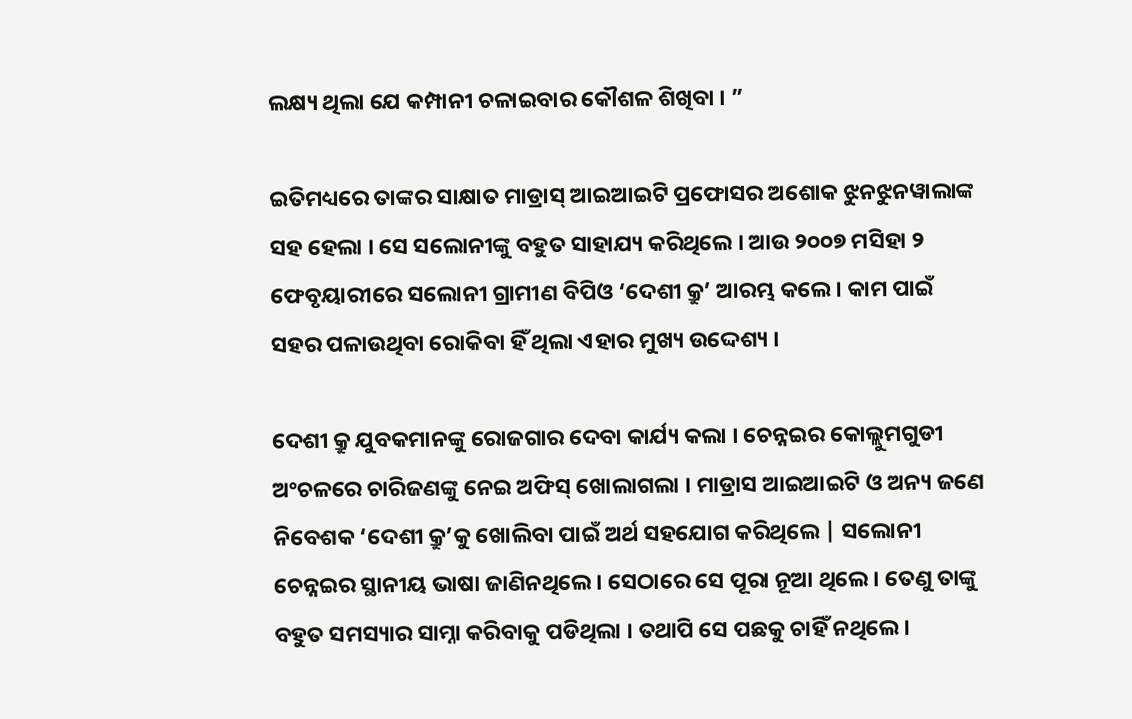ଲକ୍ଷ୍ୟ ଥିଲା ଯେ କମ୍ପାନୀ ଚଳାଇବାର କୌଶଳ ଶିଖିବା । ”

ଇତିମଧ୍ୟରେ ତାଙ୍କର ସାକ୍ଷାତ ମାଡ୍ରାସ୍ ଆଇଆଇଟି ପ୍ରଫୋସର ଅଶୋକ ଝୁନଝୁନୱାଲାଙ୍କ ସହ ହେଲା । ସେ ସଲୋନୀଙ୍କୁ ବହୁତ ସାହାଯ୍ୟ କରିଥିଲେ । ଆଉ ୨୦୦୭ ମସିହା ୨ ଫେବୃୟାରୀରେ ସଲୋନୀ ଗ୍ରାମୀଣ ବିପିଓ ‘ଦେଶୀ କ୍ରୁ’ ଆରମ୍ଭ କଲେ । କାମ ପାଇଁ ସହର ପଳାଉଥିବା ରୋକିବା ହିଁ ଥିଲା ଏହାର ମୁଖ୍ୟ ଉଦ୍ଦେଶ୍ୟ ।

ଦେଶୀ କ୍ରୁ ଯୁବକମାନଙ୍କୁ ରୋଜଗାର ଦେବା କାର୍ଯ୍ୟ କଲା । ଚେନ୍ନଇର କୋଲ୍ଲୁମଗୁଡୀ ଅଂଚଳରେ ଚାରିଜଣଙ୍କୁ ନେଇ ଅଫିସ୍ ଖୋଲାଗଲା । ମାଡ୍ରାସ ଆଇଆଇଟି ଓ ଅନ୍ୟ ଜଣେ ନିବେଶକ ‘ଦେଶୀ କ୍ରୁ’କୁ ଖୋଲିବା ପାଇଁ ଅର୍ଥ ସହଯୋଗ କରିଥିଲେ | ସଲୋନୀ ଚେନ୍ନଇର ସ୍ଥାନୀୟ ଭାଷା ଜାଣିନଥିଲେ । ସେଠାରେ ସେ ପୂରା ନୂଆ ଥିଲେ । ତେଣୁ ତାଙ୍କୁ ବହୁତ ସମସ୍ୟାର ସାମ୍ନା କରିବାକୁ ପଡିଥିଲା । ତଥାପି ସେ ପଛକୁ ଚାହିଁ ନଥିଲେ ।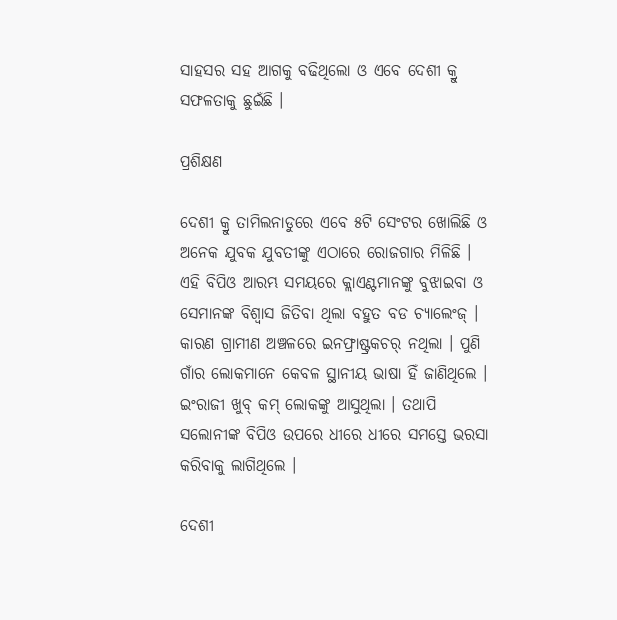ସାହସର ସହ ଆଗକୁ ବଢିଥିଲୋ ଓ ଏବେ ଦେଶୀ କ୍ରୁ ସଫଳତାକୁ ଛୁଇଁଛି ।

ପ୍ରଶିକ୍ଷଣ

ଦେଶୀ କ୍ରୁ ତାମିଲନାଡୁରେ ଏବେ ୫ଟି ସେଂଟର ଖୋଲିଛି ଓ ଅନେକ ଯୁବକ ଯୁବତୀଙ୍କୁ ଏଠାରେ ରୋଜଗାର ମିଳିଛି । ଏହି ବିପିଓ ଆରମ୍ଭ ସମୟରେ କ୍ଲାଏଣ୍ଟମାନଙ୍କୁ ବୁଝାଇବା ଓ ସେମାନଙ୍କ ବିଶ୍ୱାସ ଜିତିବା ଥିଲା ବହୁତ ବଡ ଚ୍ୟାଲେଂଜ୍ । କାରଣ ଗ୍ରାମୀଣ ଅଞ୍ଚଳରେ ଇନଫ୍ରାଷ୍ଟ୍ରକଚର୍ ନଥିଲା । ପୁଣି ଗାଁର ଲୋକମାନେ କେବଳ ସ୍ଥାନୀୟ ଭାଷା ହିଁ ଜାଣିଥିଲେ । ଇଂରାଜୀ ଖୁବ୍ କମ୍ ଲୋକଙ୍କୁ ଆସୁଥିଲା । ତଥାପି ସଲୋନୀଙ୍କ ବିପିଓ ଉପରେ ଧୀରେ ଧୀରେ ସମସ୍ତେ ଭରସା କରିବାକୁ ଲାଗିଥିଲେ ।

ଦେଶୀ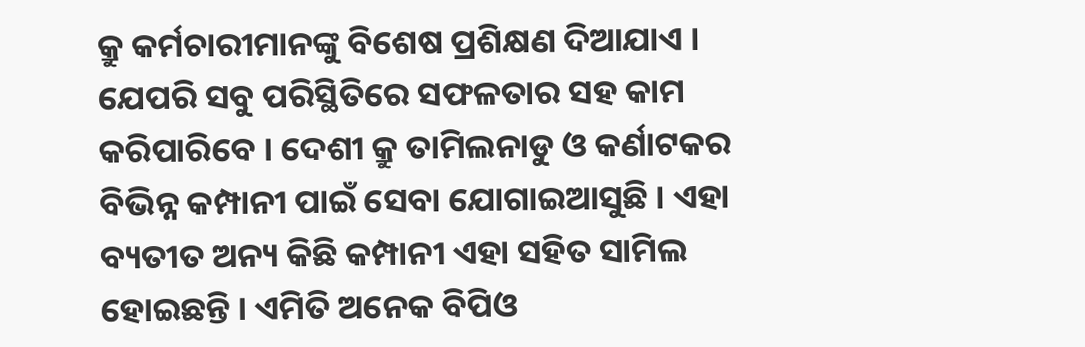କ୍ରୁ କର୍ମଚାରୀମାନଙ୍କୁ ବିଶେଷ ପ୍ରଶିକ୍ଷଣ ଦିଆଯାଏ । ଯେପରି ସବୁ ପରିସ୍ଥିତିରେ ସଫଳତାର ସହ କାମ କରିପାରିବେ । ଦେଶୀ କ୍ରୁ ତାମିଲନାଡୁ ଓ କର୍ଣାଟକର ବିଭିନ୍ନ କମ୍ପାନୀ ପାଇଁ ସେବା ଯୋଗାଇଆସୁଛି । ଏହା ବ୍ୟତୀତ ଅନ୍ୟ କିଛି କମ୍ପାନୀ ଏହା ସହିତ ସାମିଲ ହୋଇଛନ୍ତି । ଏମିତି ଅନେକ ବିପିଓ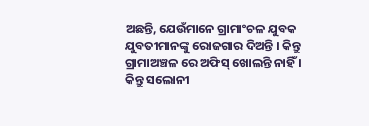ଅଛନ୍ତି, ଯେଉଁମାନେ ଗ୍ରାମାଂଚଳ ଯୁବକ ଯୁବତୀମାନଙ୍କୁ ରୋଜଗାର ଦିଅନ୍ତି । କିନ୍ତୁ ଗ୍ରାମାଅଞ୍ଚଳ ରେ ଅଫିସ୍ ଖୋଲନ୍ତି ନାହିଁ । କିନ୍ତୁ ସଲୋନୀ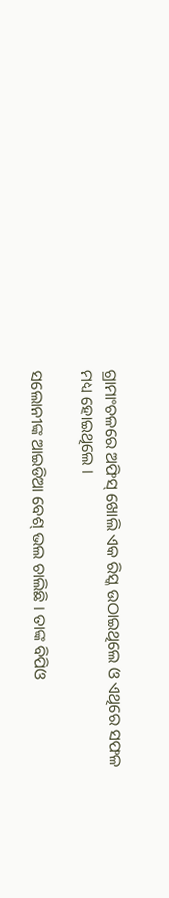ଗ୍ରାମାଂଚଳରେ ଅଫିସ୍ ଖୋଲି ଏକ ରିସ୍କ ଉଠାଇଥିଲେ ଓ ଏଥିରେ ସଫଳ ମଧ୍ୟ ହୋଇଥିଲେ ।

ସଲୋନୀଙ୍କ ଆଇଡିଆ ବେଶ୍ ଭଲ ଚାଲିଛି । ତାଙ୍କ ବିପିଓ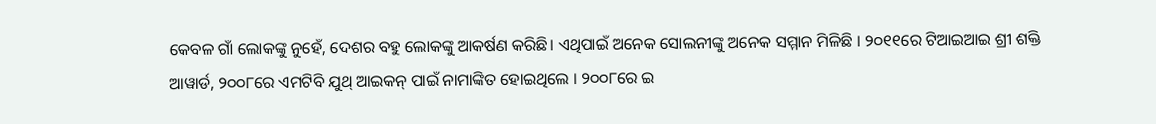କେବଳ ଗାଁ ଲୋକଙ୍କୁ ନୁହେଁ, ଦେଶର ବହୁ ଲୋକଙ୍କୁ ଆକର୍ଷଣ କରିଛି। ଏଥିପାଇଁ ଅନେକ ସୋଲନୀଙ୍କୁ ଅନେକ ସମ୍ମାନ ମିଳିଛି । ୨୦୧୧ରେ ଟିଆଇଆଇ ଶ୍ରୀ ଶକ୍ତି ଆୱାର୍ଡ, ୨୦୦୮ରେ ଏମଟିବି ଯୁଥ୍ ଆଇକନ୍ ପାଇଁ ନାମାଙ୍କିତ ହୋଇଥିଲେ । ୨୦୦୮ରେ ଇ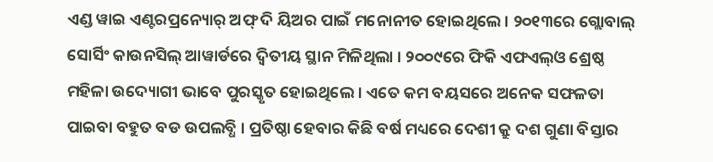ଏଣ୍ଡ ୱାଇ ଏଣ୍ଟରପ୍ରନ୍ୟୋର୍ ଅଫ୍ ଦି ୟିଅର ପାଇଁ ମନୋନୀତ ହୋଇଥିଲେ । ୨୦୧୩ରେ ଗ୍ଲୋବାଲ୍ ସୋର୍ସିଂ କାଉନସିଲ୍ ଆୱାର୍ଡରେ ଦ୍ୱିତୀୟ ସ୍ଥାନ ମିଳିଥିଲା । ୨୦୦୯ରେ ଫିକି ଏଫଏଲ୍‌ଓ ଶ୍ରେଷ୍ଠ ମହିଳା ଉଦ୍ୟୋଗୀ ଭାବେ ପୁରସ୍କୃତ ହୋଇଥିଲେ । ଏତେ କମ ବୟସରେ ଅନେକ ସଫଳତା ପାଇବା ବହୁତ ବଡ ଉପଲବ୍ଧି । ପ୍ରତିଷ୍ଠା ହେବାର କିଛି ବର୍ଷ ମଧ୍ୟରେ ଦେଶୀ କ୍ରୁ ଦଶ ଗୁଣା ବିସ୍ତାର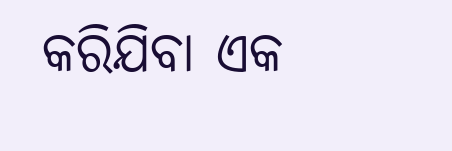କରିଯିବା ଏକ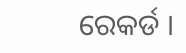ରେକର୍ଡ ।